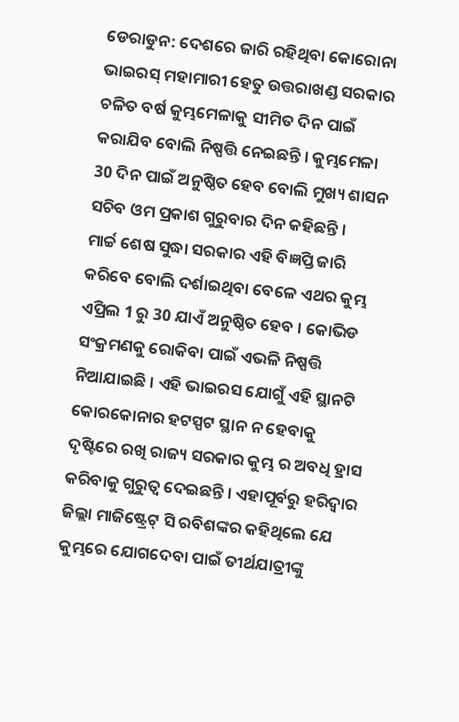ଡେରାଡୁନ: ଦେଶରେ ଜାରି ରହିଥିବା କୋରୋନା ଭାଇରସ୍ ମହାମାରୀ ହେତୁ ଉତ୍ତରାଖଣ୍ଡ ସରକାର ଚଳିତ ବର୍ଷ କୁମ୍ଭମେଳାକୁ ସୀମିତ ଦିନ ପାଇଁ କରାଯିବ ବୋଲି ନିଷ୍ପତ୍ତି ନେଇଛନ୍ତି । କୁମ୍ଭମେଳା 30 ଦିନ ପାଇଁ ଅନୁଷ୍ଠିତ ହେବ ବୋଲି ମୁଖ୍ୟ ଶାସନ ସଚିବ ଓମ ପ୍ରକାଶ ଗୁରୁବାର ଦିନ କହିଛନ୍ତି ।
ମାର୍ଚ୍ଚ ଶେଷ ସୁଦ୍ଧା ସରକାର ଏହି ବିଜ୍ଞପ୍ତି ଜାରି କରିବେ ବୋଲି ଦର୍ଶାଇଥିବା ବେଳେ ଏଥର କୁମ୍ଭ ଏପ୍ରିଲ 1 ରୁ 30 ଯାଏଁ ଅନୁଷ୍ଠିତ ହେବ । କୋଭିଡ ସଂକ୍ରମଣକୁ ରୋକିବା ପାଇଁ ଏଭଳି ନିଷ୍ପତ୍ତି ନିଆଯାଇଛି । ଏହି ଭାଇରସ ଯୋଗୁଁ ଏହି ସ୍ଥାନଟି କୋରକୋନାର ହଟସ୍ପଟ ସ୍ଥାନ ନ ହେବାକୁ ଦୃଷ୍ଟିରେ ରଖି ରାଜ୍ୟ ସରକାର କୁମ୍ଭ ର ଅବଧି ହ୍ରାସ କରିବାକୁ ଗୁରୁତ୍ୱ ଦେଇଛନ୍ତି । ଏହାପୂର୍ବରୁ ହରିଦ୍ୱାର ଜିଲ୍ଲା ମାଜିଷ୍ଟ୍ରେଟ୍ ସି ରବିଶଙ୍କର କହିଥିଲେ ଯେ କୁମ୍ଭରେ ଯୋଗଦେବା ପାଇଁ ତୀର୍ଥଯାତ୍ରୀଙ୍କୁ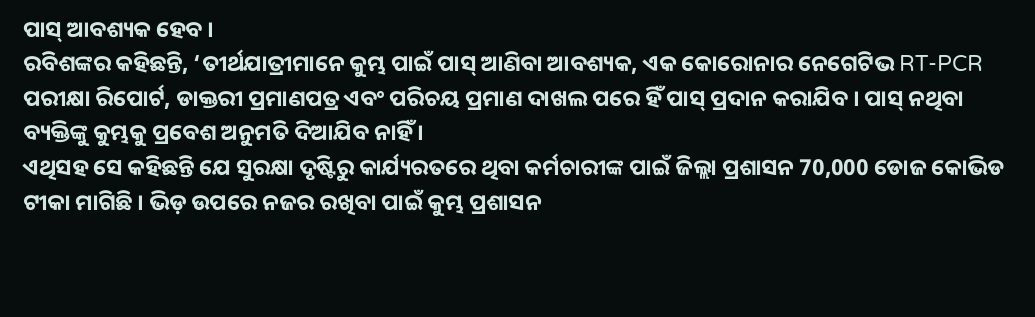ପାସ୍ ଆବଶ୍ୟକ ହେବ ।
ରବିଶଙ୍କର କହିଛନ୍ତି, ‘ତୀର୍ଥଯାତ୍ରୀମାନେ କୁମ୍ଭ ପାଇଁ ପାସ୍ ଆଣିବା ଆବଶ୍ୟକ, ଏକ କୋରୋନାର ନେଗେଟିଭ RT-PCR ପରୀକ୍ଷା ରିପୋର୍ଟ, ଡାକ୍ତରୀ ପ୍ରମାଣପତ୍ର ଏବଂ ପରିଚୟ ପ୍ରମାଣ ଦାଖଲ ପରେ ହିଁ ପାସ୍ ପ୍ରଦାନ କରାଯିବ । ପାସ୍ ନଥିବା ବ୍ୟକ୍ତିଙ୍କୁ କୁମ୍ଭକୁ ପ୍ରବେଶ ଅନୁମତି ଦିଆଯିବ ନାହିଁ ।
ଏଥିସହ ସେ କହିଛନ୍ତି ଯେ ସୁରକ୍ଷା ଦୃଷ୍ଟିରୁ କାର୍ଯ୍ୟରତରେ ଥିବା କର୍ମଚାରୀଙ୍କ ପାଇଁ ଜିଲ୍ଲା ପ୍ରଶାସନ 70,000 ଡୋଜ କୋଭିଡ ଟୀକା ମାଗିଛି । ଭିଡ଼ ଉପରେ ନଜର ରଖିବା ପାଇଁ କୁମ୍ଭ ପ୍ରଶାସନ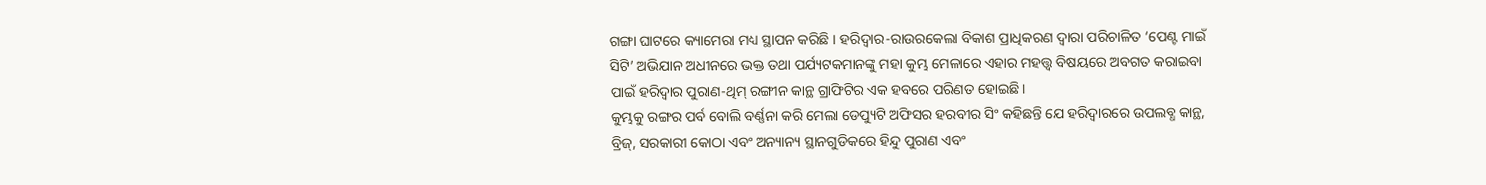ଗଙ୍ଗା ଘାଟରେ କ୍ୟାମେରା ମଧ୍ୟ ସ୍ଥାପନ କରିଛି । ହରିଦ୍ୱାର-ରାଉରକେଲା ବିକାଶ ପ୍ରାଧିକରଣ ଦ୍ୱାରା ପରିଚାଳିତ ‘ପେଣ୍ଟ ମାଇଁ ସିଟି’ ଅଭିଯାନ ଅଧୀନରେ ଭକ୍ତ ତଥା ପର୍ଯ୍ୟଟକମାନଙ୍କୁ ମହା କୁମ୍ଭ ମେଳାରେ ଏହାର ମହତ୍ତ୍ୱ ବିଷୟରେ ଅବଗତ କରାଇବା ପାଇଁ ହରିଦ୍ୱାର ପୁରାଣ-ଥିମ୍ ରଙ୍ଗୀନ କାନ୍ଥ ଗ୍ରାଫିଟିର ଏକ ହବରେ ପରିଣତ ହୋଇଛି ।
କୁମ୍ଭକୁ ରଙ୍ଗର ପର୍ବ ବୋଲି ବର୍ଣ୍ଣନା କରି ମେଲା ଡେପ୍ୟୁଟି ଅଫିସର ହରବୀର ସିଂ କହିଛନ୍ତି ଯେ ହରିଦ୍ୱାରରେ ଉପଲବ୍ଧ କାନ୍ଥ, ବ୍ରିଜ୍, ସରକାରୀ କୋଠା ଏବଂ ଅନ୍ୟାନ୍ୟ ସ୍ଥାନଗୁଡିକରେ ହିନ୍ଦୁ ପୁରାଣ ଏବଂ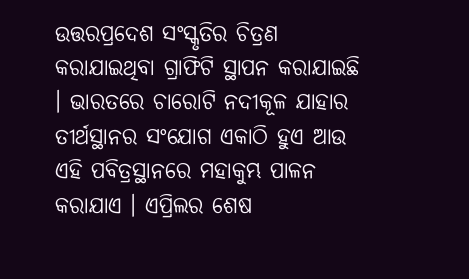ଉତ୍ତରପ୍ରଦେଶ ସଂସ୍କୃତିର ଚିତ୍ରଣ କରାଯାଇଥିବା ଗ୍ରାଫିଟି ସ୍ଥାପନ କରାଯାଇଛି । ଭାରତରେ ଚାରୋଟି ନଦୀକୂଳ ଯାହାର ତୀର୍ଥସ୍ଥାନର ସଂଯୋଗ ଏକାଠି ହୁଏ ଆଉ ଏହି ପବିତ୍ରସ୍ଥାନରେ ମହାକୁମ୍ଭ ପାଳନ କରାଯାଏ । ଏପ୍ରିଲର ଶେଷ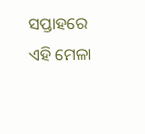ସପ୍ତାହରେ ଏହି ମେଳା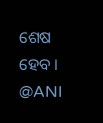ଶେଷ ହେବ ।
@ANI